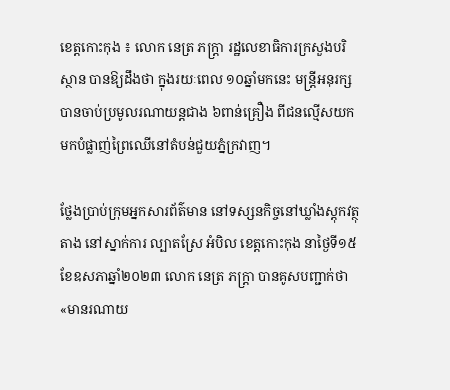ខេត្តកោះកុង ៖ លោក នេត្រ ភក្រ្តា រដ្ឋលេខាធិការក្រសួងបរិស្ថាន បានឱ្យដឹងថា ក្នុងរយៈពេល ១០ឆ្នាំមកនេះ មន្ត្រីអនុរក្ស បានចាប់ប្រមូលរណាយន្តជាង ៦ពាន់គ្រឿង ពីជនល្មើសយកមកបំផ្លាញ់ព្រៃឈើនៅតំបន់ជួយភ្នំក្រវាញ។

ថ្លែងប្រាប់ក្រុមអ្នកសារព័ត៌មាន នៅទស្សនកិច្ចនៅឃ្លាំងស្តុកវត្ថុតាង នៅស្នាក់ការ ល្បាតស្រែ អំបិល ខេត្តកោះកុង នាថ្ងៃទី១៥ខែឧសភាឆ្នាំ២០២៣ លោក នេត្រ ភក្រ្តា បានគូសបញ្ជាក់ថា «មានរណាយ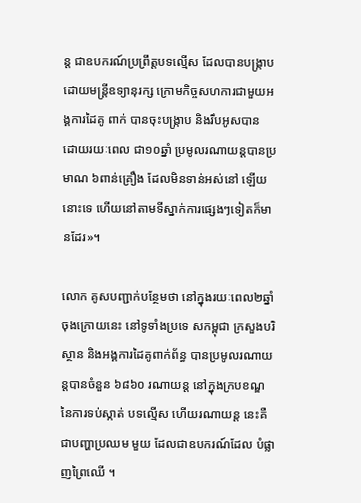ន្ត ជាឧបករណ៍ប្រព្រឹត្តបទល្មើស ដែលបានបង្រ្កាបដោយមន្រ្តីឧទ្យានុរក្ស ក្រោមកិច្ចសហការជាមួយអង្គការដៃគូ ពាក់ បានចុះបង្រ្កាប និងរឹបអូសបាន ដោយរយៈពេល ជា១០ឆ្នាំ ប្រមូលរណាយន្តបានប្រមាណ ៦ពាន់គ្រឿង ដែលមិនទាន់អស់នៅ ឡើយនោះទេ ហើយនៅតាមទីស្នាក់ការផ្សេងៗទៀតក៏មានដែរ»។

លោក គូសបញ្ជាក់បន្ថែមថា នៅក្នុងរយៈពេល២ឆ្នាំចុងក្រោយនេះ នៅទូទាំងប្រទេ សកម្ពុជា ក្រសួងបរិស្ថាន និងអង្គការដៃគូពាក់ព័ន្ធ បានប្រមូលរណាយន្តបានចំនួន ៦៨៦០ រណាយន្ត នៅក្នុងក្របខណ្ឌនៃការទប់ស្កាត់ បទល្មើស ហើយរណាយន្ត នេះគឺជាបញ្ហាប្រឈម មួយ ដែលជាឧបករណ៍ដែល បំផ្លាញព្រៃឈើ ។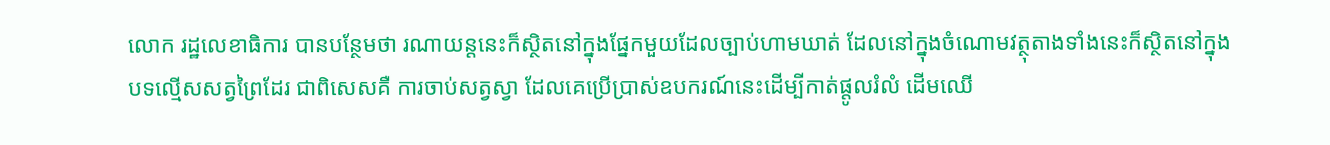លោក រដ្ឋលេខាធិការ បានបន្ថែមថា រណាយន្តនេះក៏ស្ថិតនៅក្នុងផ្នែកមួយដែលច្បាប់ហាមឃាត់ ដែលនៅក្នុងចំណោមវត្ថុតាងទាំងនេះក៏ស្ថិតនៅក្នុងបទល្មើសសត្វព្រៃដែរ ជាពិសេសគឺ ការចាប់សត្វស្វា ដែលគេប្រើប្រាស់ឧបករណ៍នេះដើម្បីកាត់ផ្តូលរំលំ ដើមឈើ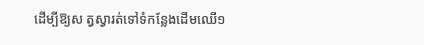ដើម្បីឱ្យស ត្វស្វារត់ទៅទំកន្លែងដើមឈើ១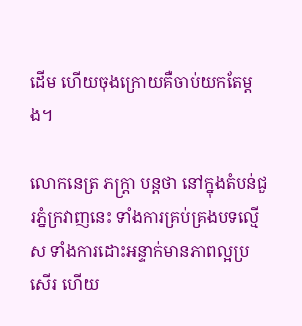ដើម ហើយចុងក្រោយគឺចាប់យកតែម្តង។

លោកនេត្រ ភក្រ្តា បន្តថា នៅក្នុងតំបន់ជួរភ្នំក្រវាញនេះ ទាំងការគ្រប់គ្រងបទល្មើស ទាំងការដោះអន្ទាក់មានភាពល្អប្រសើរ ហើយ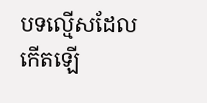បទល្មើសដែលកើតឡើ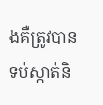ងគឺត្រូវបានទប់ស្កាត់និ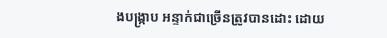ងបង្រ្កាប អន្ទាក់ជាច្រើនត្រូវបានដោះ ដោយ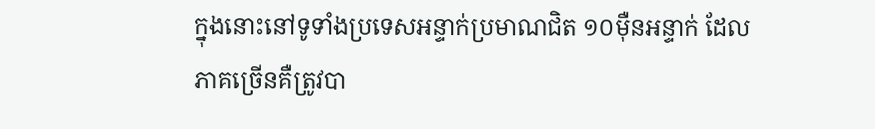ក្នុងនោះនៅទូទាំងប្រទេសអន្ទាក់ប្រមាណជិត ១០ម៉ឺនអន្ទាក់ ដែលភាគច្រើនគឺត្រូវបា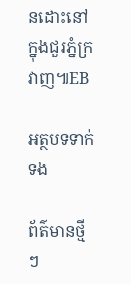នដោះនៅក្នុងជួរភ្នំក្រវាញ៕EB

អត្ថបទទាក់ទង

ព័ត៌មានថ្មីៗ